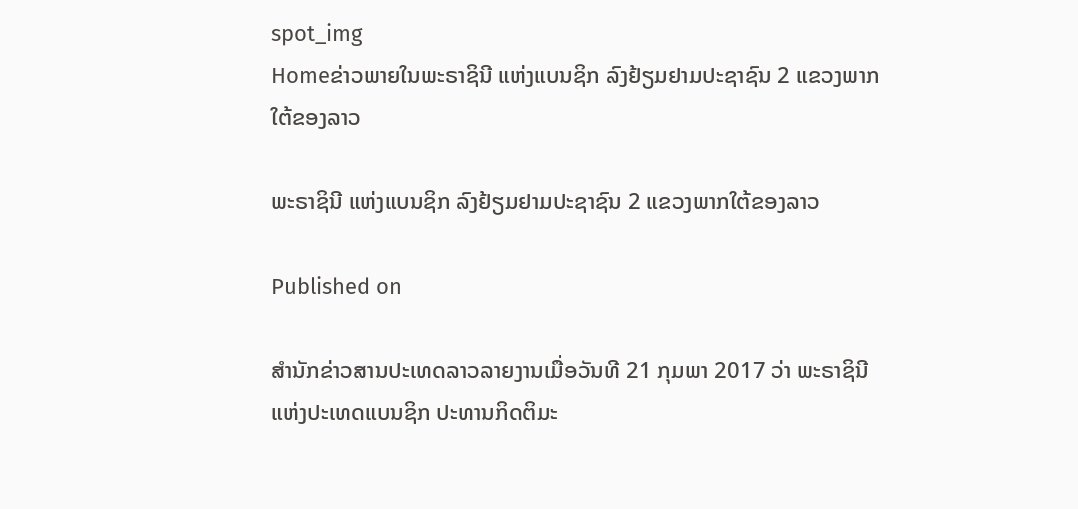spot_img
Homeຂ່າວພາຍໃນພະຣາຊິນີ ແຫ່ງແບນຊິກ ລົງຢ້ຽມຢາມປະຊາຊົນ 2 ແຂວງພາກໃຕ້ຂອງລາວ

ພະຣາຊິນີ ແຫ່ງແບນຊິກ ລົງຢ້ຽມຢາມປະຊາຊົນ 2 ແຂວງພາກໃຕ້ຂອງລາວ

Published on

ສຳນັກຂ່າວສານປະເທດລາວລາຍງານເມື່ອວັນທີ 21 ກຸມພາ 2017 ວ່າ ພະຣາຊິນີ ແຫ່ງປະເທດແບນຊິກ ປະທານກິດຕິມະ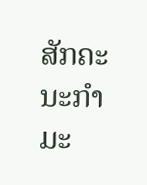ສັກຄະນະກໍາມະ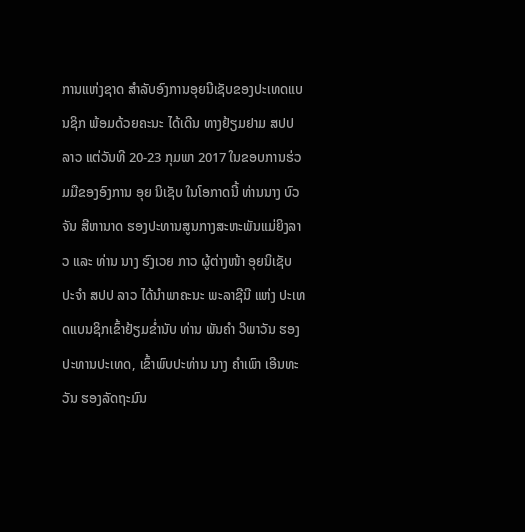ການແຫ່ງຊາດ ສໍາລັບອົງການອຸຍນີເຊັບຂອງປະເທດແບນຊິກ ພ້ອມດ້ວຍຄະນະ ໄດ້ເດີນ ທາງຢ້ຽມຢາມ ສປປ ລາວ ແຕ່ວັນທີ 20-23 ກຸມພາ 2017 ໃນຂອບການຮ່ວມມືຂອງອົງການ ອຸຍ ນິເຊັບ ໃນໂອກາດນີ້ ທ່ານນາງ ບົວຈັນ ສີຫານາດ ຮອງປະທານສູນກາງສະຫະພັນແມ່ຍິງລາວ ແລະ ທ່ານ ນາງ ຮົງເວຍ ກາວ ຜູ້ຕ່າງໜ້າ ອຸຍນິເຊັບ ປະຈຳ ສປປ ລາວ ໄດ້ນຳພາຄະນະ ພະລາຊີນີ ແຫ່ງ ປະເທດແບນຊິກເຂົ້າຢ້ຽມຂໍ່ານັບ ທ່ານ ພັນຄໍາ ວິພາວັນ ຮອງປະທານປະເທດ, ເຂົ້າພົບປະທ່ານ ນາງ ຄຳເພົາ ເອີນທະວັນ ຮອງລັດຖະມົນ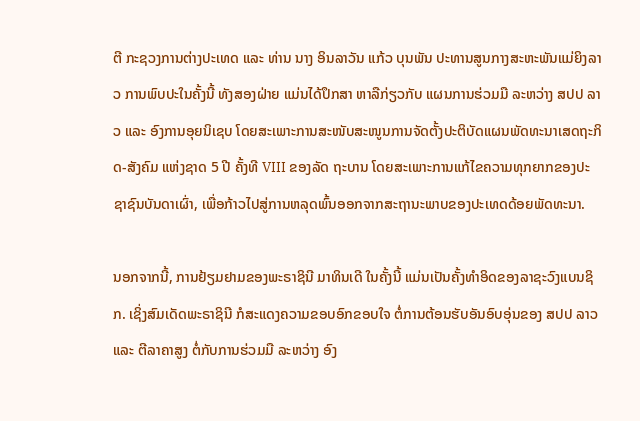ຕີ ກະຊວງການຕ່າງປະເທດ ແລະ ທ່ານ ນາງ ອິນລາວັນ ແກ້ວ ບຸນພັນ ປະທານສູນກາງສະຫະພັນແມ່ຍິງລາວ ການພົບປະໃນຄັ້ງນີ້ ທັງສອງຝ່າຍ ແມ່ນໄດ້ປຶກສາ ຫາລືກ່ຽວກັບ ແຜນການຮ່ວມມື ລະຫວ່າງ ສປປ ລາວ ແລະ ອົງການອຸຍນິເຊບ ໂດຍສະເພາະການສະໜັບສະໜູນການຈັດຕັ້ງປະຕິບັດແຜນພັດທະນາເສດຖະກິດ-ສັງຄົມ ແຫ່ງຊາດ 5 ປີ ຄັ້ງທີ VIII ຂອງລັດ ຖະບານ ໂດຍສະເພາະການແກ້ໄຂຄວາມທຸກຍາກຂອງປະຊາຊົນບັນດາເຜົ່າ, ເພື່ອກ້າວໄປສູ່ການຫລຸດພົ້ນອອກຈາກສະຖານະພາບຂອງປະເທດດ້ອຍພັດທະນາ.

ນອກຈາກນີ້, ການຢ້ຽມຢາມຂອງພະຣາຊິນີ ມາທິນເດີ ໃນຄັ້ງນີ້ ແມ່ນເປັນຄັ້ງທຳອິດຂອງລາຊະວົງແບນຊິກ. ເຊິ່ງສົມເດັດພະຣາຊິນີ ກໍສະແດງຄວາມຂອບອົກຂອບໃຈ ຕໍ່ການຕ້ອນຮັບອັນອົບອຸ່ນຂອງ ສປປ ລາວ ແລະ ຕີລາຄາສູງ ຕໍ່ກັບການຮ່ວມມື ລະຫວ່າງ ອົງ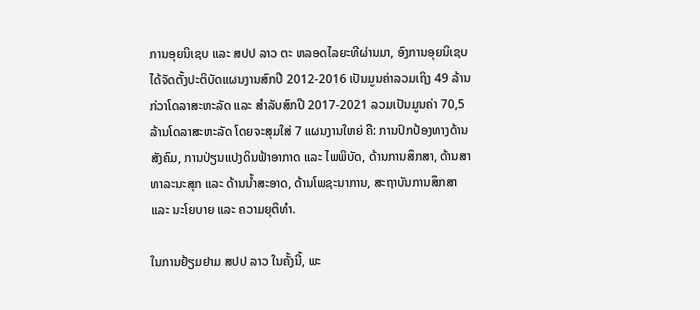ການອຸຍນິເຊບ ແລະ ສປປ ລາວ ຕະ ຫລອດໄລຍະທີຜ່ານມາ, ອົງການອຸຍນິເຊບ ໄດ້ຈັດຕັ້ງປະຕິບັດແຜນງານສົກປີ 2012-2016 ເປັນມູນຄ່າລວມເຖິງ 49 ລ້ານກ່ວາໂດລາສະຫະລັດ ແລະ ສຳລັບສົກປີ 2017-2021 ລວມເປັນມູນຄ່າ 70,5 ລ້ານໂດລາສະຫະລັດ ໂດຍຈະສຸມໃສ່ 7 ແຜນງານໃຫຍ່ ຄື: ການປົກປ້ອງທາງດ້ານສັງຄົມ, ການປ່ຽນແປງດິນຟ້າອາກາດ ແລະ ໄພພິບັດ, ດ້ານການສຶກສາ, ດ້ານສາທາລະນະສຸກ ແລະ ດ້ານນ້ຳສະອາດ, ດ້ານໂພຊະນາການ, ສະຖາບັນການສຶກສາ ແລະ ນະໂຍບາຍ ແລະ ຄວາມຍຸຕິທຳ.

ໃນການຢ້ຽມຢາມ ສປປ ລາວ ໃນຄັ້ງນີ້, ພະ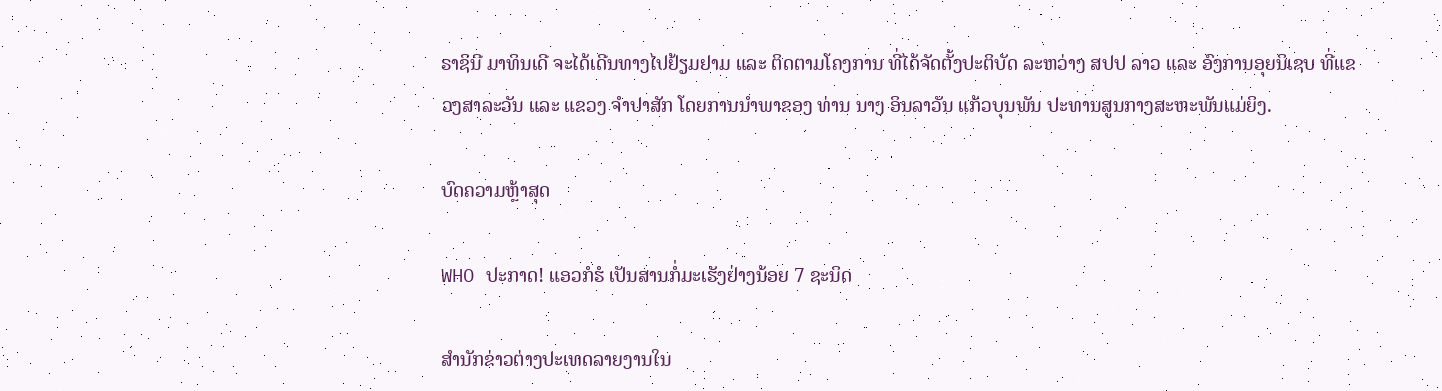ຣາຊິນີ ມາທິນເດີ ຈະໄດ້ເດີນທາງໄປຢ້ຽມຢາມ ແລະ ຕິດຕາມໂຄງການ ທີ່ໄດ້ຈັດຕັ້ງປະຕິບັດ ລະຫວ່າງ ສປປ ລາວ ແລະ ອົງການອຸຍນິເຊບ ທີ່ແຂວງສາລະວັນ ແລະ ແຂວງ ຈຳປາສັກ ໂດຍການນຳພາຂອງ ທ່ານ ນາງ ອິນລາວັນ ແກ້ວບຸນພັນ ປະທານສູນກາງສະຫະພັນແມ່ຍິງ.

ບົດຄວາມຫຼ້າສຸດ

WHO ປະກາດ! ແອວກໍຮໍ ເປັນສານກໍ່ມະເຮັງຢ່າງນ້ອຍ 7 ຊະນິດ

ສຳນັກຂ່າວຕ່າງປະເທດລາຍງານໃນ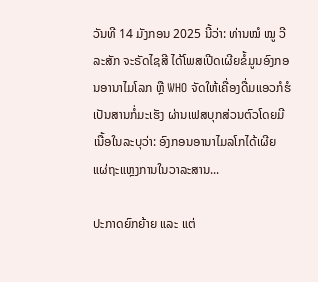ວັນທີ 14 ມັງກອນ 2025 ນີ້ວ່າ: ທ່ານໝໍ ໝູ ວີລະສັກ ຈະຣັດໄຊສີ ໄດ້ໂພສເປີດເຜີຍຂໍ້ມູນອົງກອນອານາໄມໂລກ ຫຼື WHO ຈັດໃຫ້ເຄື່ອງດື່ມແອວກໍຮໍເປັນສານກໍ່ມະເຮັງ ຜ່ານເຟສບຸກສ່ວນຕົວໂດຍມີເນື້ອໃນລະບຸວ່າ: ອົງກອນອານາໄມລໂກໄດ້ເຜີຍແຜ່ຖະແຫຼງການໃນວາລະສານ...

ປະກາດຍົກຍ້າຍ ແລະ ແຕ່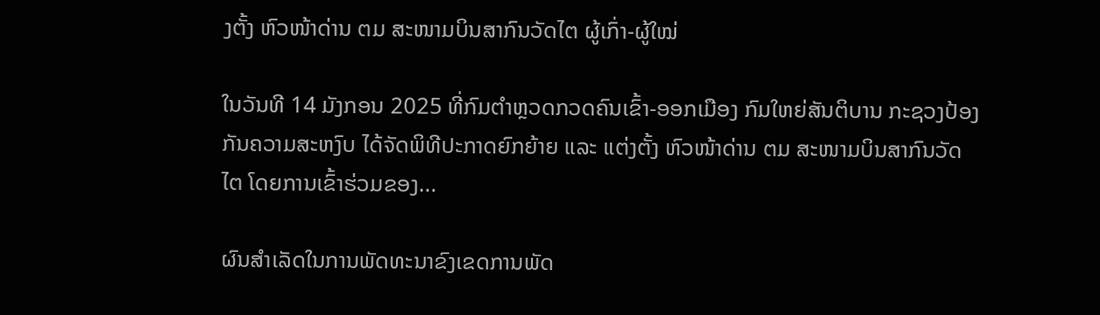ງຕັ້ງ ຫົວໜ້າດ່ານ ຕມ ສະໜາມບິນສາກົນວັດໄຕ ຜູ້ເກົ່າ-ຜູ້ໃໝ່

ໃນວັນທີ 14 ມັງກອນ 2025 ທີ່ກົມຕໍາຫຼວດກວດຄົນເຂົ້າ-ອອກເມືອງ ກົມໃຫຍ່ສັນຕິບານ ກະຊວງປ້ອງກັນຄວາມສະຫງົບ ໄດ້ຈັດພິທີປະກາດຍົກຍ້າຍ ແລະ ແຕ່ງຕັ້ງ ຫົວໜ້າດ່ານ ຕມ ສະໜາມບິນສາກົນວັດໄຕ ໂດຍການເຂົ້າຮ່ວມຂອງ...

ຜົນສໍາເລັດໃນການພັດທະນາຂົງເຂດການພັດ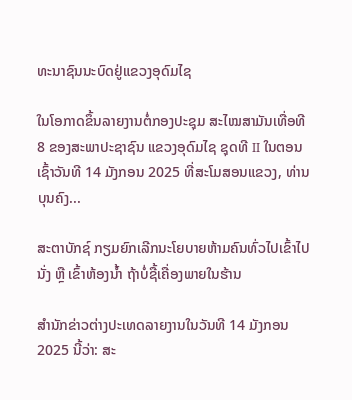ທະນາຊົນນະບົດຢູ່ແຂວງອຸດົມໄຊ

ໃນໂອກາດຂຶ້ນລາຍງານຕໍ່ກອງປະຊຸມ ສະໄໝສາມັນເທື່ອທີ 8 ຂອງສະພາປະຊາຊົນ ແຂວງອຸດົມໄຊ ຊຸດທີ II ໃນຕອນເຊົ້າວັນທີ 14 ມັງກອນ 2025 ທີ່ສະໂມສອນແຂວງ, ທ່ານ ບຸນຄົງ...

ສະຕາບັກຊ໌ ກຽມຍົກເລີກນະໂຍບາຍຫ້າມຄົນທົ່ວໄປເຂົ້າໄປນັ່ງ ຫຼື ເຂົ້າຫ້ອງນ້ຳ ຖ້າບໍ່ຊື້ເຄື່ອງພາຍໃນຮ້ານ

ສຳນັກຂ່າວຕ່າງປະເທດລາຍງານໃນວັນທີ 14 ມັງກອນ 2025 ນີ້ວ່າ: ສະ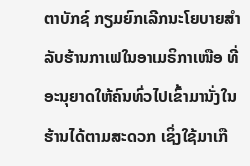ຕາບັກຊ໌ ກຽມຍົກເລີກນະໂຍບາຍສຳລັບຮ້ານກາເຟໃນອາເມຣິກາເໜືອ ທີ່ອະນຸຍາດໃຫ້ຄົນທົ່ວໄປເຂົ້າມານັ່ງໃນຮ້ານໄດ້ຕາມສະດວກ ເຊິ່ງໃຊ້ມາເກື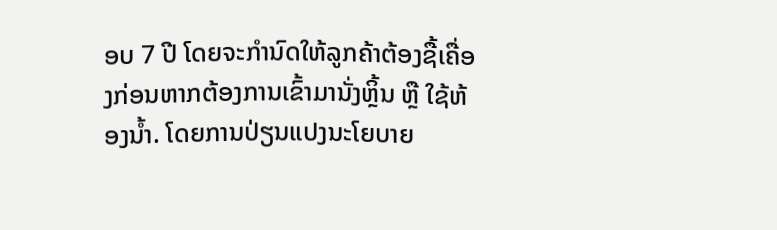ອບ 7 ປີ ໂດຍຈະກຳນົດໃຫ້ລູກຄ້າຕ້ອງຊື້ເຄື່ອງກ່ອນຫາກຕ້ອງການເຂົ້າມານັ່ງຫຼິ້ນ ຫຼື ໃຊ້ຫ້ອງນ້ຳ. ໂດຍການປ່ຽນແປງນະໂຍບາຍ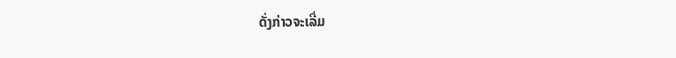ດັ່ງກ່າວຈະເລີ່ມ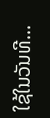ໃຊ້ໃນວັນທີ...